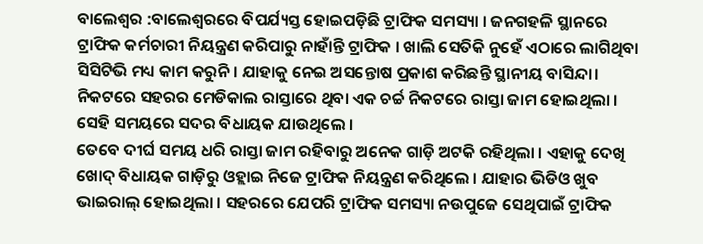ବାଲେଶ୍ଵର :ବାଲେଶ୍ଵରରେ ବିପର୍ଯ୍ୟସ୍ତ ହୋଇପଡ଼ିଛି ଟ୍ରାଫିକ ସମସ୍ୟା । ଜନଗହଳି ସ୍ଥାନରେ ଟ୍ରାଫିକ କର୍ମଚାରୀ ନିୟନ୍ତ୍ରଣ କରିପାରୁ ନାହାଁନ୍ତି ଟ୍ରାଫିକ । ଖାଲି ସେତିକି ନୁହେଁ ଏଠାରେ ଲାଗିଥିବା ସିସିଟିଭି ମଧ୍ୟ କାମ କରୁନି । ଯାହାକୁ ନେଇ ଅସନ୍ତୋଷ ପ୍ରକାଶ କରିଛନ୍ତି ସ୍ଥାନୀୟ ବାସିନ୍ଦା। ନିକଟରେ ସହରର ମେଡିକାଲ ରାସ୍ତାରେ ଥିବା ଏକ ଚର୍ଚ୍ଚ ନିକଟରେ ରାସ୍ତା ଜାମ ହୋଇଥିଲା । ସେହି ସମୟରେ ସଦର ବିଧାୟକ ଯାଉଥିଲେ ।
ତେବେ ଦୀର୍ଘ ସମୟ ଧରି ରାସ୍ତା ଜାମ ରହିବାରୁ ଅନେକ ଗାଡ଼ି ଅଟକି ରହିଥିଲା । ଏହାକୁ ଦେଖି ଖୋଦ୍ ବିଧାୟକ ଗାଡ଼ିରୁ ଓହ୍ଲାଇ ନିଜେ ଟ୍ରାଫିକ ନିୟନ୍ତ୍ରଣ କରିଥିଲେ । ଯାହାର ଭିଡିଓ ଖୁବ ଭାଇରାଲ୍ ହୋଇଥିଲା । ସହରରେ ଯେପରି ଟ୍ରାଫିକ ସମସ୍ୟା ନଉପୁଜେ ସେଥିପାଇଁ ଟ୍ରାଫିକ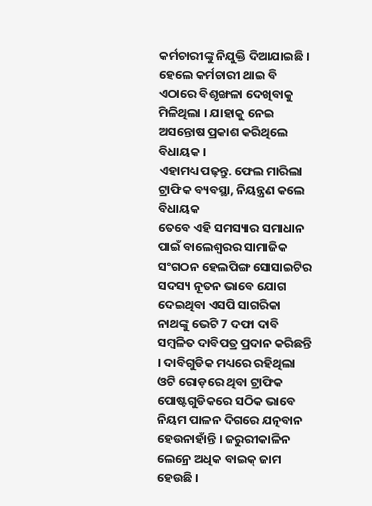କର୍ମଚାରୀଙ୍କୁ ନିଯୁକ୍ତି ଦିଆଯାଇଛି । ହେଲେ କର୍ମଚାରୀ ଥାଇ ବି ଏଠାରେ ବିଶୃଙ୍ଖଳା ଦେଖିବାକୁ ମିଳିଥିଲା । ଯାହାକୁ ନେଇ ଅସନ୍ତୋଷ ପ୍ରକାଶ କରିଥିଲେ ବିଧାୟକ ।
ଏହାମଧ୍ୟ ପଢ଼ନ୍ତୁ. ଫେଲ ମାରିଲା ଟ୍ରାଫିକ ବ୍ୟବସ୍ଥା, ନିୟନ୍ତ୍ରଣ କଲେ ବିଧାୟକ
ତେବେ ଏହି ସମସ୍ୟାର ସମାଧାନ ପାଇଁ ବାଲେଶ୍ଵରର ସାମାଜିକ ସଂଗଠନ ହେଲପିଙ୍ଗ ସୋସାଇଟିର ସଦସ୍ୟ ନୂତନ ଭାବେ ଯୋଗ ଦେଇଥିବା ଏସପି ସାଗରିକା ନାଥଙ୍କୁ ଭେଟି 7 ଦଫା ଦାବି ସମ୍ବଳିତ ଦାବିପତ୍ର ପ୍ରଦାନ କରିଛନ୍ତି । ଦାବିଗୁଡିକ ମଧ୍ୟରେ ରହିଥିଲା ଓଟି ରୋଡ଼ରେ ଥିବା ଟ୍ରାଫିକ ପୋଷ୍ଟଗୁଡିକରେ ସଠିକ ଭାବେ ନିୟମ ପାଳନ ଦିଗରେ ଯତ୍ନବାନ ହେଉନାହାଁନ୍ତି । ଜରୁରୀକାଳିନ ଲେନ୍ରେ ଅଧିକ ବାଇକ୍ ଜାମ ହେଉଛି ।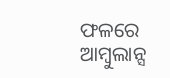ଫଳରେ ଆମ୍ବୁଲାନ୍ସ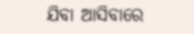ଯିବା ଆସିବାରେ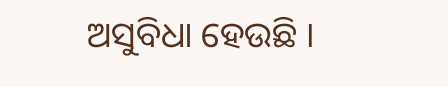ଅସୁବିଧା ହେଉଛି ।